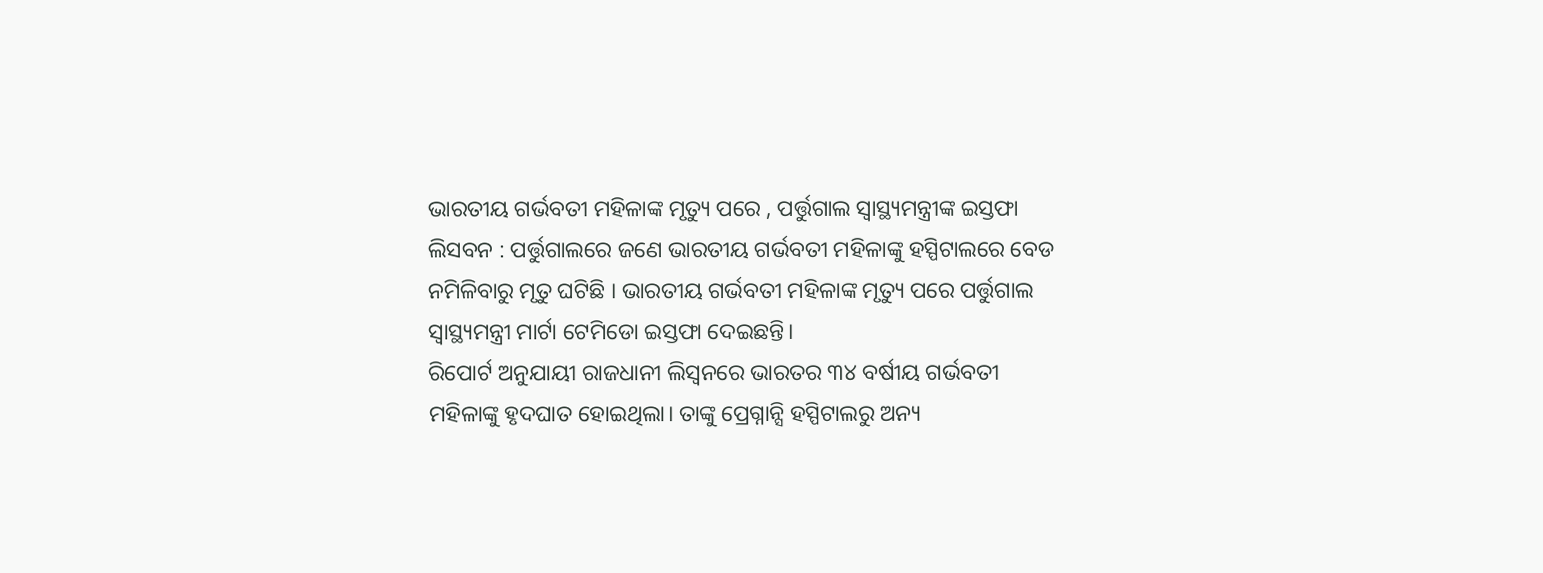ଭାରତୀୟ ଗର୍ଭବତୀ ମହିଳାଙ୍କ ମୃତ୍ୟୁ ପରେ , ପର୍ତ୍ତୁଗାଲ ସ୍ବାସ୍ଥ୍ୟମନ୍ତ୍ରୀଙ୍କ ଇସ୍ତଫା
ଲିସବନ : ପର୍ତ୍ତୁଗାଲରେ ଜଣେ ଭାରତୀୟ ଗର୍ଭବତୀ ମହିଳାଙ୍କୁ ହସ୍ପିଟାଲରେ ବେଡ ନମିଳିବାରୁ ମୃତୁ ଘଟିଛି । ଭାରତୀୟ ଗର୍ଭବତୀ ମହିଳାଙ୍କ ମୃତ୍ୟୁ ପରେ ପର୍ତ୍ତୁଗାଲ ସ୍ବାସ୍ଥ୍ୟମନ୍ତ୍ରୀ ମାର୍ଟା ଟେମିଡୋ ଇସ୍ତଫା ଦେଇଛନ୍ତି।
ରିପୋର୍ଟ ଅନୁଯାୟୀ ରାଜଧାନୀ ଲିସ୍ବନରେ ଭାରତର ୩୪ ବର୍ଷୀୟ ଗର୍ଭବତୀ ମହିଳାଙ୍କୁ ହୃଦଘାତ ହୋଇଥିଲା। ତାଙ୍କୁ ପ୍ରେଗ୍ନାନ୍ସି ହସ୍ପିଟାଲରୁ ଅନ୍ୟ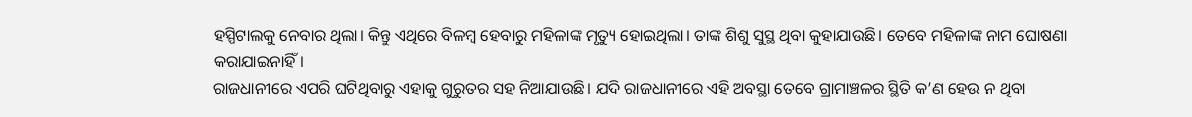ହସ୍ପିଟାଲକୁ ନେବାର ଥିଲା। କିନ୍ତୁ ଏଥିରେ ବିଳମ୍ବ ହେବାରୁ ମହିଳାଙ୍କ ମୃତ୍ୟୁ ହୋଇଥିଲା। ତାଙ୍କ ଶିଶୁ ସୁସ୍ଥ ଥିବା କୁହାଯାଉଛି। ତେବେ ମହିଳାଙ୍କ ନାମ ଘୋଷଣା କରାଯାଇନାହିଁ।
ରାଜଧାନୀରେ ଏପରି ଘଟିଥିବାରୁ ଏହାକୁ ଗୁରୁତର ସହ ନିଆଯାଉଛି। ଯଦି ରାଜଧାନୀରେ ଏହି ଅବସ୍ଥା ତେବେ ଗ୍ରାମାଞ୍ଚଳର ସ୍ଥିତି କ’ଣ ହେଉ ନ ଥିବା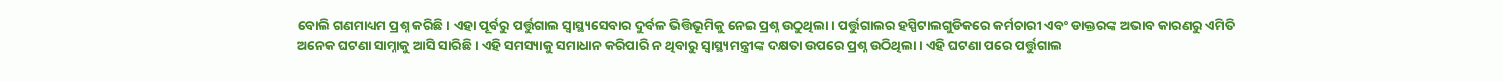ବୋଲି ଗଣମାଧ୍ୟମ ପ୍ରଶ୍ନ କରିଛି। ଏହା ପୂର୍ବରୁ ପର୍ତ୍ତୁଗାଲ ସ୍ବାସ୍ଥ୍ୟସେବାର ଦୁର୍ବଳ ଭିତ୍ତିଭୂମିକୁ ନେଇ ପ୍ରଶ୍ନ ଉଠୁଥିଲା। ପର୍ତ୍ତୁଗାଲର ହସ୍ପିଟାଲଗୁଡିକରେ କର୍ମଚାରୀ ଏବଂ ଡାକ୍ତରଙ୍କ ଅଭାବ କାରଣରୁ ଏମିତି ଅନେକ ଘଟଣା ସାମ୍ନାକୁ ଆସି ସାରିଛି । ଏହି ସମସ୍ୟାକୁ ସମାଧାନ କରିପାରି ନ ଥିବାରୁ ସ୍ବାସ୍ଥ୍ୟମନ୍ତ୍ରୀଙ୍କ ଦକ୍ଷତା ଉପରେ ପ୍ରଶ୍ନ ଉଠିଥିଲା। ଏହି ଘଟଣା ପରେ ପର୍ତ୍ତୁଗାଲ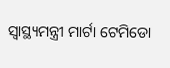ସ୍ବାସ୍ଥ୍ୟମନ୍ତ୍ରୀ ମାର୍ଟା ଟେମିଡୋ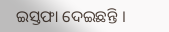ଇସ୍ତଫା ଦେଇଛନ୍ତି ।